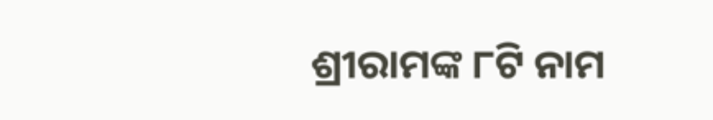ଶ୍ରୀରାମଙ୍କ ୮ଟି ନାମ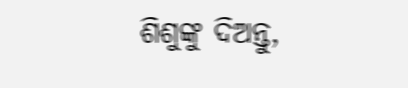ଶିଶୁଙ୍କୁ ଦିଅନ୍ତୁ,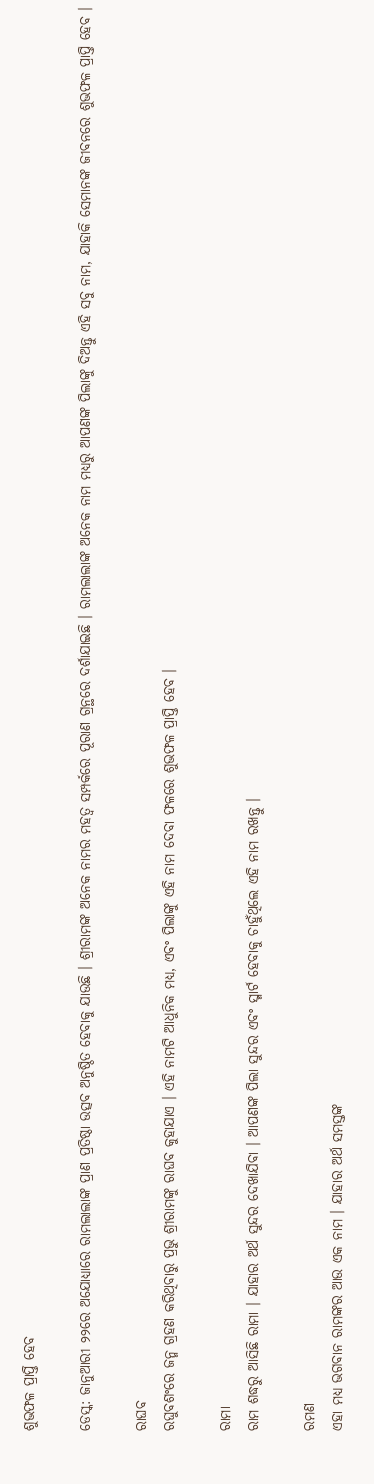ଶୁଭଫଳ ପ୍ରାପ୍ତି ହେବ

ଡେସ୍କ: ଜାନୁଆରୀ ୨୨ରେ ଅଯୋଧ୍ୟାରେ ରାମଲାଲାଙ୍କ ପ୍ରାଣ ପ୍ରତିଷ୍ଠା ଉତ୍ସବ ଅନୁଷ୍ଠିତ ହେବାକୁ ଯାଉଛି । ଶ୍ରୀରାମଙ୍କ ଅନେକ ନାମର ମହତ୍ୱ ସମ୍ପର୍କରେ ପୂରାଣ ଗ୍ରନ୍ଥରେ ଦର୍ଶାଯାଇଛି । ରାମଲାଲାଙ୍କ ଅନେକ ନାମ ମଧ୍ୟରୁ ଆପଣଙ୍କ ପିଲାଙ୍କୁ ଦିଅନ୍ତୁ ଏହି ସବୁ ନାମ, ଯାହାକି ସେମାନଙ୍କ ଜୀବନରେ ଶୁଭଫଳ ପ୍ରାପ୍ତି ହେବ ।

ରାଘବ
ରଘୁବଶଂରେ ଜନ୍ମ ଗ୍ରହଣ କରିଥିବାରୁ ପ୍ରଭୁ ଶ୍ରୀରାମଙ୍କୁ ରାଘବ କୁହାଯାଏ । ଏହି ନାମଟି ଆଧୁନିକ ମଧ୍ୟ, ଏବଂ ପିଲାଙ୍କୁ ଏହି ନାମ ଦେବା ଫଳରେ ଶୁଭଫଳ ପ୍ରାପ୍ତି ହେବ ।

ରାମା
ରାମ ଶଦ୍ଧରୁ ଆସିଛି ରାମା । ଯାହାର ଅର୍ଥ ସୁନ୍ଦର ଦେଖାଯିବା । ଆପଣଙ୍କ ପିଲା ସୁନ୍ଦର ଏବଂ ସ୍ମାର୍ଟ ହେବାକୁ ଚାହୁଁଥିଲେ ଏହି ନାମ ରଖନ୍ତୁ ।

ରମଣ
ଏହା ମଧ୍ୟ ଭଗବାନ ରାମଙ୍କର ଆଉ ଏକ ନାମ । ଯାହାର ଅର୍ଥ ସମସ୍ତଙ୍କ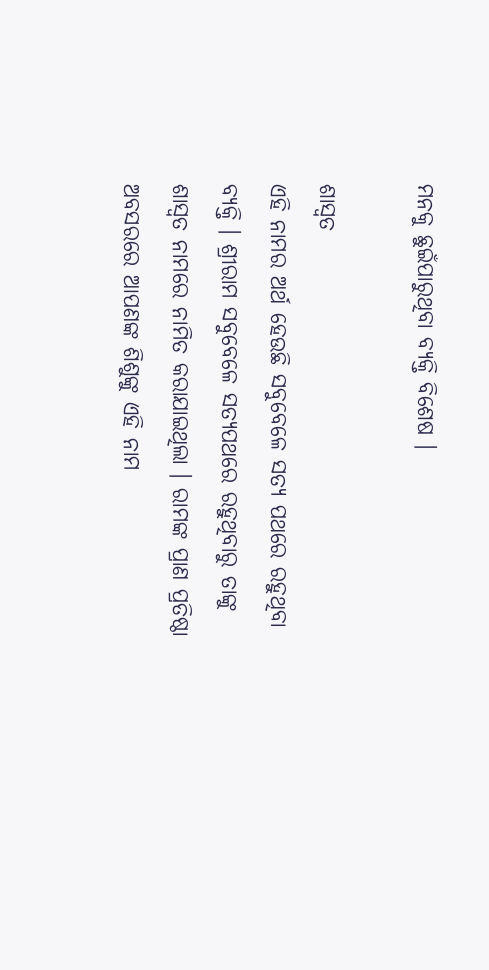ମନକୁ ଛୁଇଁପାରୁଥିବା ବ୍ୟକ୍ତି ବିଶେଷ ।

ଶାସ୍ୱତ
ଏହି ନାମର ଅର୍ଥ ହେଉଛି ସବୁବେଳେ ସତ୍ୟ ପଥରେ ରହୁଥିବା ବ୍ୟକ୍ତି । ଶ୍ରୀରାମ ସବୁବେଳେ ସତ୍ୟପଥରେ ରହୁଥିବାରୁ ତାଙ୍କୁ ଶାସ୍ୱତ ନାମରେ ନାମିତ କରାଯାଇଥିଲା । ରାମଙ୍କ ପ୍ରାଣ ପ୍ରତିଷ୍ଠା ଅବସରରେ ଆପଣଙ୍କ ଶିଶୁଙ୍କୁ ଏହି ନାମ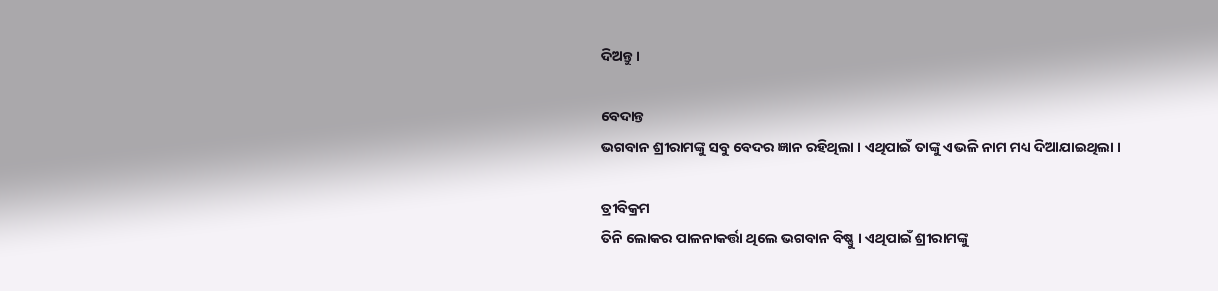ଦିଅନ୍ତୁ ।

ବେଦାନ୍ତ
ଭଗବାନ ଶ୍ରୀରାମଙ୍କୁ ସବୁ ବେଦର ଜ୍ଞାନ ରହିଥିଲା । ଏଥିପାଇଁ ତାଙ୍କୁ ଏଭଳି ନାମ ମଧ୍ୟ ଦିଆଯାଇଥିଲା ।

ତ୍ରୀବିକ୍ରମ
ତିନି ଲୋକର ପାଳନାକର୍ତ୍ତା ଥିଲେ ଭଗବାନ ବିଷ୍ଣୁ । ଏଥିପାଇଁ ଶ୍ରୀରାମଙ୍କୁ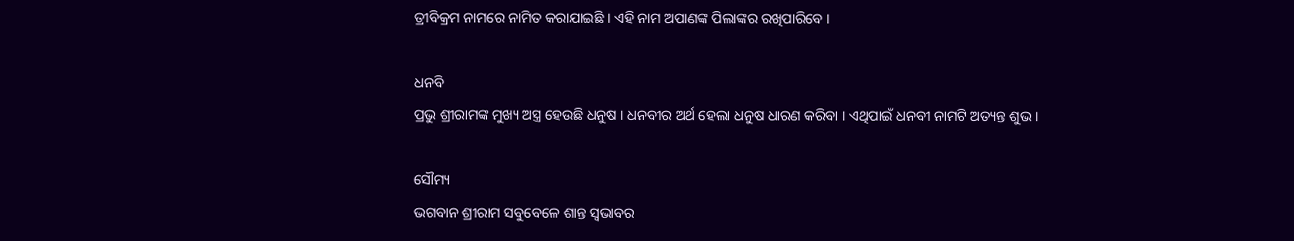ତ୍ରୀବିକ୍ରମ ନାମରେ ନାମିତ କରାଯାଇଛି । ଏହି ନାମ ଅପାଣଙ୍କ ପିଲାଙ୍କର ରଖିପାରିବେ ।

ଧନବି
ପ୍ରଭୁ ଶ୍ରୀରାମଙ୍କ ମୁଖ୍ୟ ଅସ୍ତ୍ର ହେଉଛି ଧନୁଷ । ଧନବୀର ଅର୍ଥ ହେଲା ଧନୁଷ ଧାରଣ କରିବା । ଏଥିପାଇଁ ଧନବୀ ନାମଟି ଅତ୍ୟନ୍ତ ଶୁଭ ।

ସୌମ୍ୟ
ଭଗବାନ ଶ୍ରୀରାମ ସବୁବେଳେ ଶାନ୍ତ ସ୍ୱଭାବର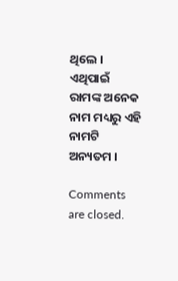ଥିଲେ । ଏଥିପାଇଁ ରାମଙ୍କ ଅନେକ ନାମ ମଧ୍ୟରୁ ଏହି ନାମଟି ଅନ୍ୟତମ ।

Comments are closed.